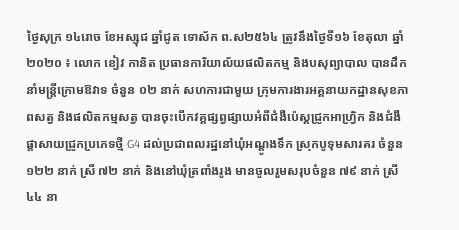ថ្ងៃសុក្រ ១៤រោច ខែអស្សុជ ឆ្នាំជូត ទោស័ក ព.ស២៥៦៤ ត្រូវនឹងថ្ងៃទី១៦ ខែតុលា ឆ្នាំ២០២០ ៖ លោក ខៀវ កានិត ប្រធានការិយាល័យផលិតកម្ម និងបសុព្យាបាល បានដឹកនាំមន្រ្តីក្រោមឱវាទ ចំនួន ០២ នាក់ សហការជាមួយ ក្រុមការងារអគ្គនាយកដ្ឋានសុខភាពសត្វ និងផលិតកម្មសត្វ បានចុះបើកវគ្គផ្សព្វផ្សាយអំពីជំងឺប៉េស្ដជ្រូកអាហ្រ្វិក និងជំងឺផ្ដាសាយជ្រូកប្រភេទថ្មី G4 ដល់ប្រជាពលរដ្ឋនៅឃុំអណ្ដូងទឹក ស្រុកបូទុមសារគរ ចំនួន ១២២ នាក់ ស្រី ៧២ នាក់ និងនៅឃុំត្រពាំងរូង មានចូលរួមសរុបចំនួន ៧៩ នាក់ ស្រី ៤៤ នា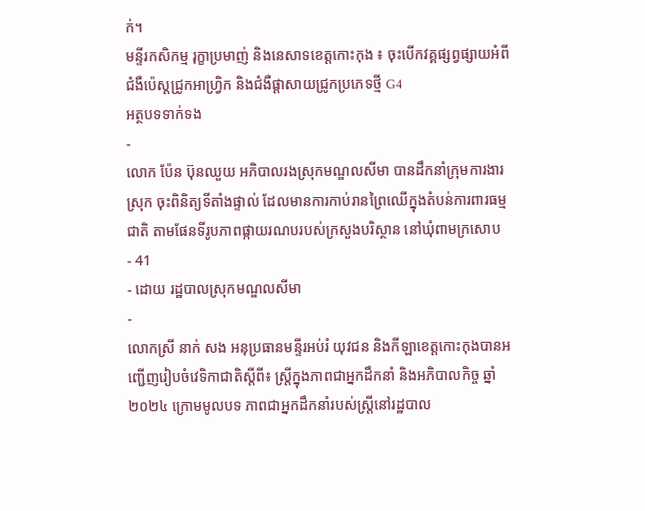ក់។
មន្ទីរកសិកម្ម រុក្ខាប្រមាញ់ និងនេសាទខេត្តកោះកុង ៖ ចុះបើកវគ្គផ្សព្វផ្សាយអំពីជំងឺប៉េស្ដជ្រូកអាហ្រ្វិក និងជំងឺផ្ដាសាយជ្រូកប្រភេទថ្មី G4
អត្ថបទទាក់ទង
-
លោក ប៉ែន ប៊ុនឈួយ អភិបាលរងស្រុកមណ្ឌលសីមា បានដឹកនាំក្រុមការងារស្រុក ចុះពិនិត្យទីតាំងផ្ទាល់ ដែលមានការកាប់រានព្រៃឈើក្នុងតំបន់ការពារធម្មជាតិ តាមផែនទីរូបភាពផ្កាយរណបរបស់ក្រសួងបរិស្ថាន នៅឃុំពាមក្រសោប
- 41
- ដោយ រដ្ឋបាលស្រុកមណ្ឌលសីមា
-
លោកស្រី នាក់ សង អនុប្រធានមន្ទីរអប់រំ យុវជន និងកីឡាខេត្តកោះកុងបានអញ្ជើញរៀបចំវេទិកាជាតិស្តីពី៖ ស្រ្តីក្នុងភាពជាអ្នកដឹកនាំ និងអភិបាលកិច្ច ឆ្នាំ២០២៤ ក្រោមមូលបទ ភាពជាអ្នកដឹកនាំរបស់ស្រ្តីនៅរដ្ឋបាល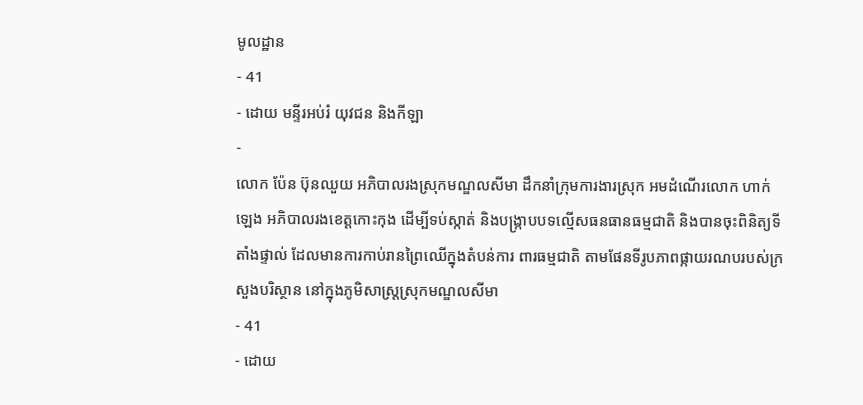មូលដ្ឋាន
- 41
- ដោយ មន្ទីរអប់រំ យុវជន និងកីឡា
-
លោក ប៉ែន ប៊ុនឈួយ អភិបាលរងស្រុកមណ្ឌលសីមា ដឹកនាំក្រុមការងារស្រុក អមដំណើរលោក ហាក់ ឡេង អភិបាលរងខេត្តកោះកុង ដើម្បីទប់ស្កាត់ និងបង្រ្កាបបទល្មើសធនធានធម្មជាតិ និងបានចុះពិនិត្យទីតាំងផ្ទាល់ ដែលមានការកាប់រានព្រៃឈើក្នុងតំបន់ការ ពារធម្មជាតិ តាមផែនទីរូបភាពផ្កាយរណបរបស់ក្រសួងបរិស្ថាន នៅក្នុងភូមិសាស្រ្តស្រុកមណ្ឌលសីមា
- 41
- ដោយ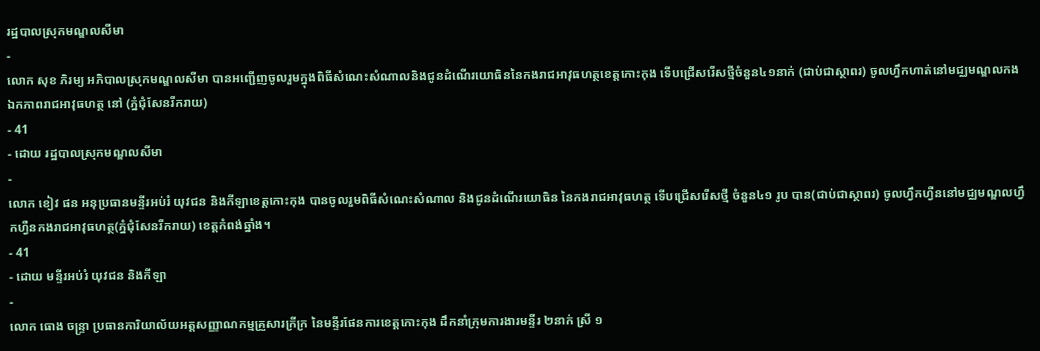រដ្ឋបាលស្រុកមណ្ឌលសីមា
-
លោក សុខ ភិរម្យ អភិបាលស្រុកមណ្ឌលសីមា បានអញ្ជើញចូលរួមក្នុងពិធីសំណេះសំណាលនិងជូនដំណើរយោធិននៃកងរាជអាវុធហត្ថខេត្តកោះកុង ទើបជ្រើសរើសថ្មីចំនួន៤១នាក់ (ជាប់ជាស្ថាពរ) ចូលហ្វឹកហាត់នៅមជ្ឈមណ្ឌលកងឯកភាពរាជអាវុធហត្ថ នៅ (ភ្នំជុំសែនរីករាយ)
- 41
- ដោយ រដ្ឋបាលស្រុកមណ្ឌលសីមា
-
លោក ខៀវ ផន អនុប្រធានមន្ទីរអប់រំ យុវជន និងកីឡាខេត្តកោះកុង បានចូលរួមពិធីសំណេះសំណាល និងជូនដំណើរយោធិន នៃកងរាជអាវុធហត្ថ ទើបជ្រើសរើសថ្មី ចំនួន៤១ រូប បាន(ជាប់ជាស្ថាពរ) ចូលហ្វឹកហ្វឺននៅមជ្ឈមណ្ឌលហ្វឹកហ្វឺនកងរាជអាវុធហត្ថ(ភ្នំជុំសែនរីករាយ) ខេត្តកំពង់ឆ្នាំង។
- 41
- ដោយ មន្ទីរអប់រំ យុវជន និងកីឡា
-
លោក ធោង ចន្រ្ទា ប្រធានការិយាល័យអត្តសញ្ញាណកម្មគ្រួសារក្រីក្រ នៃមន្ទីរផែនការខេត្តកោះកុង ដឹកនាំក្រុមការងារមន្ទីរ ២នាក់ ស្រី ១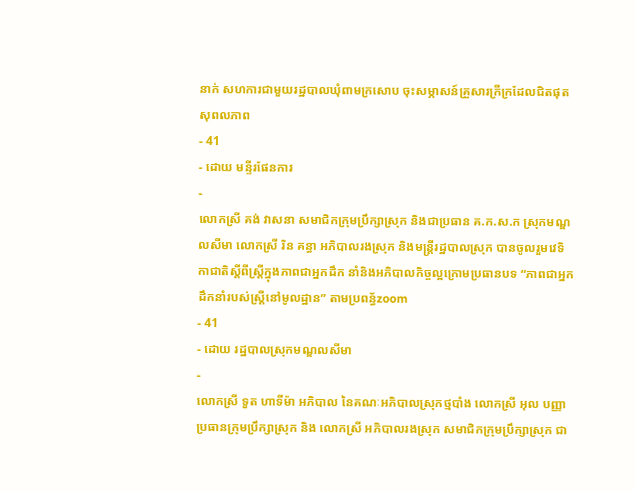នាក់ សហការជាមួយរដ្ឋបាលឃុំពាមក្រសោប ចុះសម្ភាសន៍គ្រួសារក្រីក្រដែលជិតផុតសុពលភាព
- 41
- ដោយ មន្ទីរផែនការ
-
លោកស្រី គង់ វាសនា សមាជិកក្រុមប្រឹក្សាស្រុក និងជាប្រធាន គ.ក.ស.ក ស្រុកមណ្ឌលសីមា លោកស្រី រិន គន្ធា អភិបាលរងស្រុក និងមន្រ្ដីរដ្ឋបាលស្រុក បានចូលរួមវេទិកាជាតិស្តីពីស្រ្តីក្នុងភាពជាអ្នកដឹក នាំនិងអភិបាលកិច្ចល្អក្រោមប្រធានបទ “ភាពជាអ្នកដឹកនាំរបស់ស្រ្តីនៅមូលដ្ឋាន” តាមប្រពន្ធ័zoom
- 41
- ដោយ រដ្ឋបាលស្រុកមណ្ឌលសីមា
-
លោកស្រី ទួត ហាទីម៉ា អភិបាល នៃគណៈអភិបាលស្រុកថ្មបាំង លោកស្រី អុល បញ្ញា ប្រធានក្រុមប្រឹក្សាស្រុក និង លោកស្រី អភិបាលរងស្រុក សមាជិកក្រុមប្រឹក្សាស្រុក ជា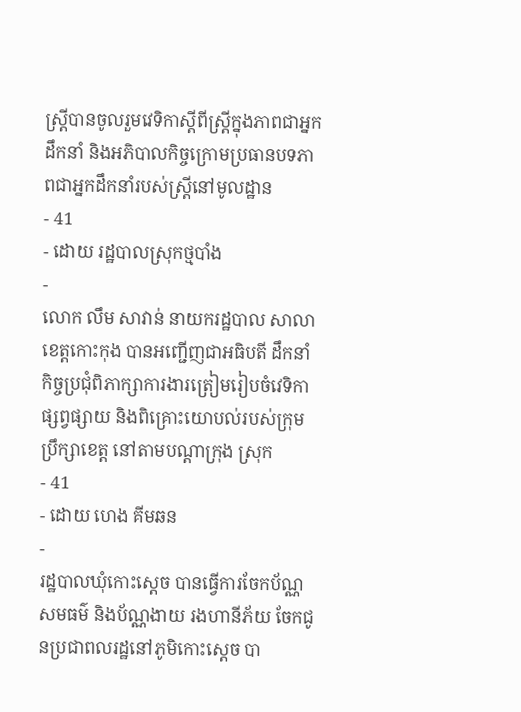ស្រ្តីបានចូលរួមវេទិកាស្ដីពីស្ត្រីក្នុងភាពជាអ្នកដឹកនាំ និងអភិបាលកិច្ចក្រោមប្រធានបទភាពជាអ្នកដឹកនាំរបស់ស្ត្រីនៅមូលដ្ឋាន
- 41
- ដោយ រដ្ឋបាលស្រុកថ្មបាំង
-
លោក លឹម សាវាន់ នាយករដ្ឋបាល សាលាខេត្តកោះកុង បានអញ្ជើញជាអធិបតី ដឹកនាំកិច្ចប្រជុំពិភាក្សាការងារត្រៀមរៀបចំវេទិកាផ្សព្វផ្សាយ និងពិគ្រោះយោបល់របស់ក្រុមប្រឹក្សាខេត្ត នៅតាមបណ្តាក្រុង ស្រុក
- 41
- ដោយ ហេង គីមឆន
-
រដ្ឋបាលឃុំកោះស្ដេច បានធ្វេីការចែកប័ណ្ណសមធម៌ និងប័ណ្ណងាយ រងហានីភ័យ ចែកជូនប្រជាពលរដ្ឋនៅភូមិកោះស្ដេច បា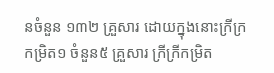នចំនួន ១៣២ គ្រួសារ ដោយក្នុងនោះក្រីក្រកម្រិត១ ចំនួន៥ គ្រួសារ ក្រីក្រីកម្រិត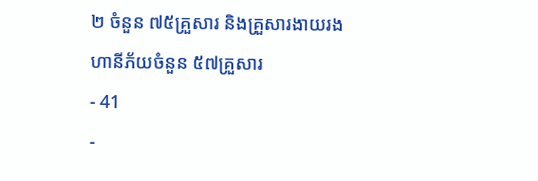២ ចំនួន ៧៥គ្រួសារ និងគ្រួសារងាយរងហានីភ័យចំនួន ៥៧គ្រួសារ
- 41
-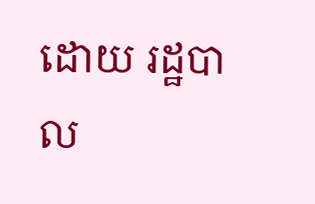ដោយ រដ្ឋបាល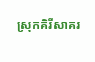ស្រុកគិរីសាគរ